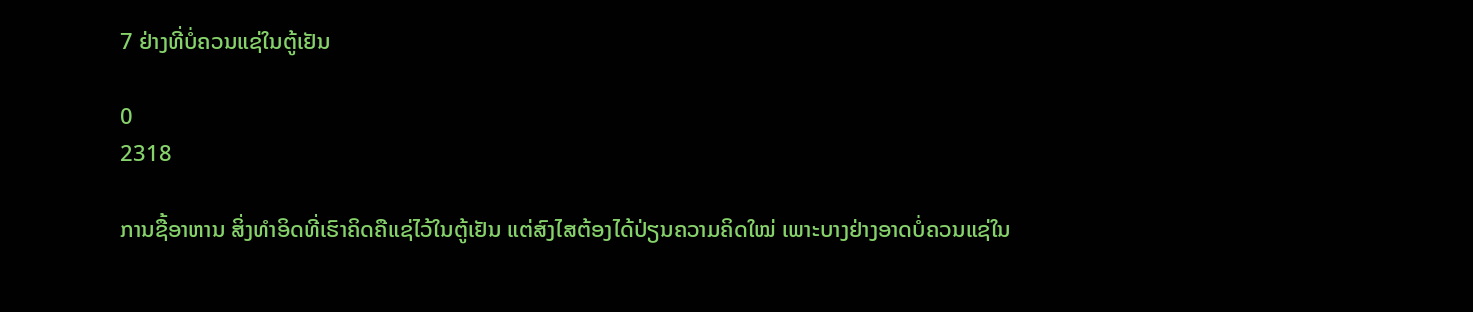7 ຢ່າງທີ່ບໍ່ຄວນແຊ່ໃນຕູ້ເຢັນ

0
2318

ການຊື້ອາຫານ ສິ່ງທຳອິດທີ່ເຮົາຄິດຄືແຊ່ໄວ້ໃນຕູ້ເຢັນ ແຕ່ສົງໄສຕ້ອງໄດ້ປ່ຽນຄວາມຄິດໃໝ່ ເພາະບາງຢ່າງອາດບໍ່ຄວນແຊ່ໃນ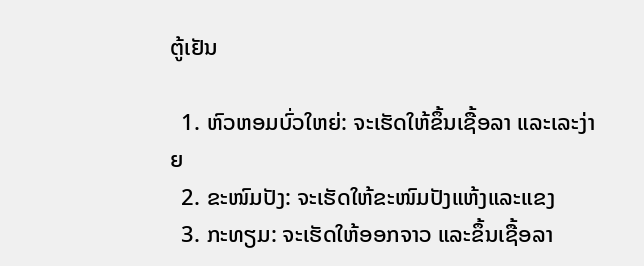ຕູ້ເຢັນ

  1. ຫົວຫອມບົ່ວໃຫຍ່: ຈະເຮັດໃຫ້ຂຶ້ນເຊື້ອລາ ແລະເລະງ່າຍ
  2. ຂະໜົມປັງ: ຈະເຮັດໃຫ້ຂະໜົມປັງແຫ້ງແລະແຂງ
  3. ກະທຽມ: ຈະເຮັດໃຫ້ອອກຈາວ ແລະຂຶ້ນເຊື້ອລາ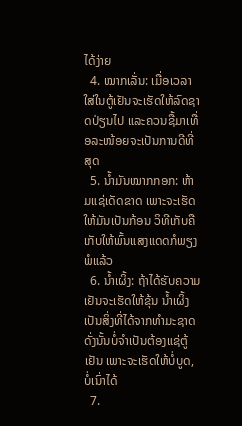ໄດ້ງ່າຍ
  4. ໝາກເລັ່ນ: ເມື່ອເວລາໃສ່ໃນຕູ້ເຢັນຈະເຮັດໃຫ້ລົດຊາດປ່ຽນໄປ ແລະຄວນຊື້ມາເທື່ອລະໜ້ອຍຈະເປັນການດີທີ່ສຸດ
  5. ນໍ້າມັນໝາກກອກ: ຫ້າມແຊ່ເດັດຂາດ ເພາະຈະເຮັດໃຫ້ມັນເປັນກ້ອນ ວິທີເກັບຄື ເກັບໃຫ້ພົ້ນແສງແດດກໍພຽງພໍແລ້ວ
  6. ນໍ້າເຜິ້ງ: ຖ້າໄດ້ຮັບຄວາມເຢັນຈະເຮັດໃຫ້ຂຸ້ນ ນໍ້າເຜິ້ງເປັນສິ່ງທີ່ໄດ້ຈາກທໍາມະຊາດ ດັ່ງນັ້ນບໍ່ຈໍາເປັນຕ້ອງແຊ່ຕູ້ເຢັນ ເພາະຈະເຮັດໃຫ້ບໍ່ບູດ, ບໍ່ເນົ່າໄດ້
  7.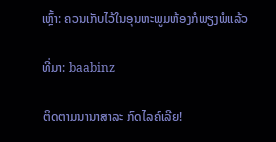ເຫຼົ້າ: ຄວນເກັບໄວ້ໃນອຸນຫະພູມຫ້ອງກໍພຽງພໍແລ້ວ

ທີ່ມາ: baabinz

ຕິດຕາມນານາສາລະ ກົດໄລຄ໌ເລີຍ!